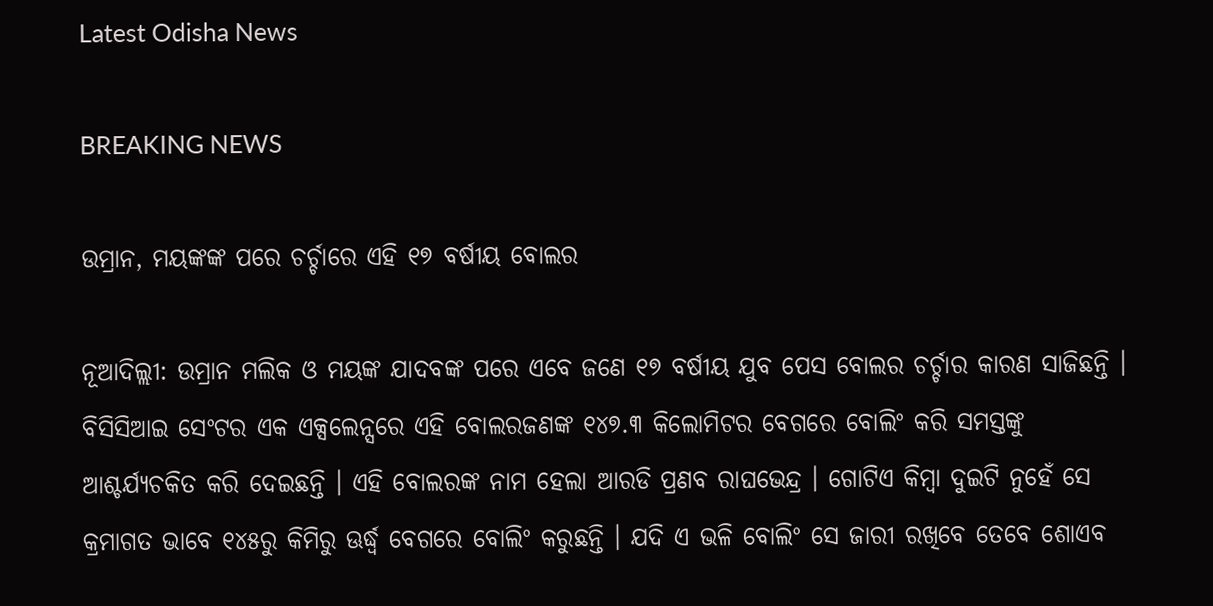Latest Odisha News

BREAKING NEWS

ଉମ୍ରାନ, ମୟଙ୍କଙ୍କ ପରେ ଚର୍ଚ୍ଚାରେ ଏହି ୧୭ ବର୍ଷୀୟ ବୋଲର

ନୂଆଦିଲ୍ଲୀ: ଉମ୍ରାନ ମଲିକ ଓ ମୟଙ୍କ ଯାଦବଙ୍କ ପରେ ଏବେ ଜଣେ ୧୭ ବର୍ଷୀୟ ଯୁବ ପେସ ବୋଲର ଚର୍ଚ୍ଚାର କାରଣ ସାଜିଛନ୍ତି । ବିସିସିଆଇ ସେଂଟର ଏକ ଏକ୍ସଲେନ୍ସରେ ଏହି ବୋଲରଜଣଙ୍କ ୧୪୭.୩ କିଲୋମିଟର ବେଗରେ ବୋଲିଂ କରି ସମସ୍ତଙ୍କୁ ଆଶ୍ଚର୍ଯ୍ୟଚକିତ କରି ଦେଇଛନ୍ତି । ଏହି ବୋଲରଙ୍କ ନାମ ହେଲା ଆରଡି ପ୍ରଣବ ରାଘଭେନ୍ଦ୍ର । ଗୋଟିଏ କିମ୍ବା ଦୁଇଟି ନୁହେଁ ସେ କ୍ରମାଗତ ଭାବେ ୧୪୫ରୁ କିମିରୁ ଊର୍ଦ୍ଧ୍ୱ ବେଗରେ ବୋଲିଂ କରୁଛନ୍ତି । ଯଦି ଏ ଭଳି ବୋଲିଂ ସେ ଜାରୀ ରଖିବେ ତେବେ ଶୋଏବ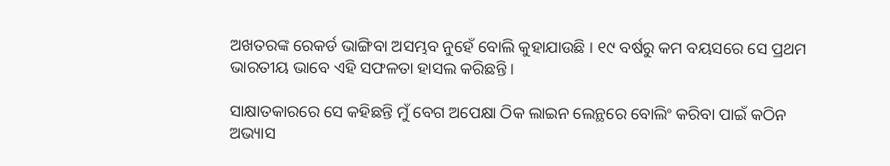ଅଖତରଙ୍କ ରେକର୍ଡ ଭାଙ୍ଗିବା ଅସମ୍ଭବ ନୁହେଁ ବୋଲି କୁହାଯାଉଛି । ୧୯ ବର୍ଷରୁ କମ ବୟସରେ ସେ ପ୍ରଥମ ଭାରତୀୟ ଭାବେ ଏହି ସଫଳତା ହାସଲ କରିଛନ୍ତି ।

ସାକ୍ଷାତକାରରେ ସେ କହିଛନ୍ତି ମୁଁ ବେଗ ଅପେକ୍ଷା ଠିକ ଲାଇନ ଲେନ୍ଥରେ ବୋଲିଂ କରିବା ପାଇଁ କଠିନ ଅଭ୍ୟାସ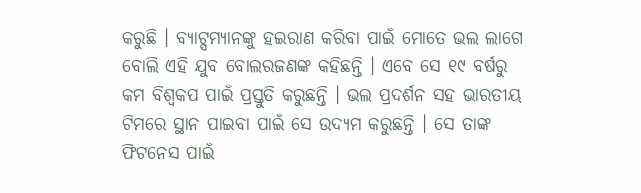କରୁଛି । ବ୍ୟାଟ୍ସମ୍ୟାନଙ୍କୁ ହଇରାଣ କରିବା ପାଇଁ ମୋତେ ଭଲ ଲାଗେ ବୋଲି ଏହି ଯୁବ ବୋଲରଜଣଙ୍କ କହିଛନ୍ତି । ଏବେ ସେ ୧୯ ବର୍ଷରୁ କମ ବିଶ୍ୱକପ ପାଇଁ ପ୍ରସ୍ତୁତି କରୁଛନ୍ତି । ଭଲ ପ୍ରଦର୍ଶନ ସହ ଭାରତୀୟ ଟିମରେ ସ୍ଥାନ ପାଇବା ପାଇଁ ସେ ଉଦ୍ୟମ କରୁଛନ୍ତି । ସେ ତାଙ୍କ ଫିଟନେସ ପାଇଁ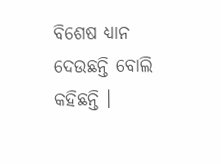ବିଶେଷ ଧ୍ୟାନ ଦେଉଛନ୍ତି ବୋଲି କହିଛନ୍ତି ।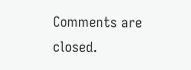Comments are closed.